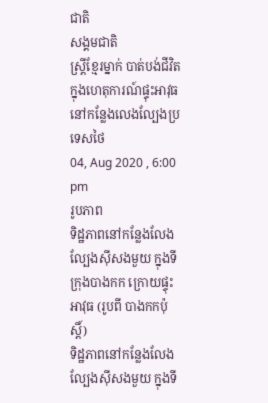ជាតិ
សង្គមជាតិ
ស្រ្តីខ្មែរម្នាក់ បាត់បង់ជីវិត ក្នុងហេតុការណ៍ផ្ទុះអាវុធ នៅកន្លែងលេងល្បែងប្រទេសថៃ
04, Aug 2020 , 6:00 pm
រូបភាព
ទិដ្ឋភាពនៅកន្លែងលែងល្បែងស៊ីសងមួយ ក្នុងទីក្រុងបាងកក ក្រោយផ្ទុះអាវុធ (រូបពី បាងកកប៉ុស្តិ៍)
ទិដ្ឋភាពនៅកន្លែងលែងល្បែងស៊ីសងមួយ ក្នុងទី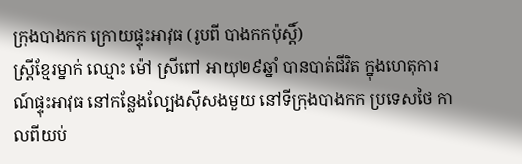ក្រុងបាងកក ក្រោយផ្ទុះអាវុធ (រូបពី បាងកកប៉ុស្តិ៍)
ស្រ្តីខ្មែរម្នាក់ ឈ្មោះ ម៉ៅ ស្រីពៅ អាយុ២៩ឆ្នាំ បានបាត់ជីវិត ក្នុងហេតុការណ៍ផ្ទុះអាវុធ នៅកន្លែងល្បែងស៊ីសងមួយ នៅទីក្រុងបាងកក ប្រទេសថៃ កាលពីយប់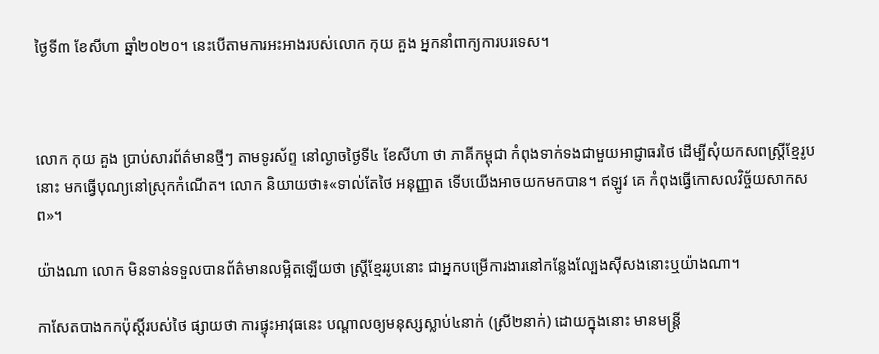ថ្ងៃទី៣ ខែសីហា ឆ្នាំ២០២០។ នេះបើតាមការអះអាងរបស់លោក កុយ គួង អ្នកនាំពាក្យការបរទេស។



លោក កុយ គួង ប្រាប់សារព័ត៌មានថ្មីៗ តាមទូរស័ព្ទ នៅល្ងាចថ្ងៃទី៤ ខែសីហា ថា ភាគីកម្ពុជា កំពុងទាក់ទងជាមួយអាជ្ញាធរថៃ ដើម្បីសុំយកសពស្រ្តីខ្មែរូបនោះ មកធ្វើបុណ្យនៅស្រុកកំណើត។ លោក និយាយថា៖«ទាល់តែថៃ អនុញ្ញាត ទើបយើងអាចយកមកបាន។ ឥឡូវ គេ កំពុងធ្វើកោសលវិច្ច័យសាកសព»។

យ៉ាងណា លោក មិនទាន់ទទួលបានព័ត៌មានលម្អិតឡើយថា ស្រ្តីខ្មែររូបនោះ ជាអ្នកបម្រើការងារនៅកន្លែងល្បែងស៊ីសងនោះឬយ៉ាងណា។

កាសែតបាងកកប៉ុស្តិ៍របស់ថៃ ផ្សាយថា ការផ្ទុះអាវុធនេះ បណ្តាលឲ្យមនុស្សស្លាប់៤នាក់ (ស្រី២នាក់) ដោយក្នុងនោះ មានមន្រ្តី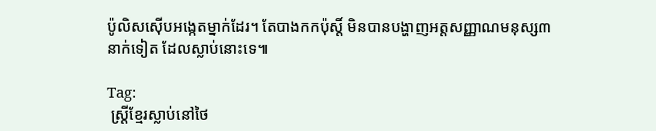ប៉ូលិសស៊ើបអង្កេតម្នាក់ដែរ។ តែបាងកកប៉ុស្តិ៍ មិនបានបង្ហាញអត្តសញ្ញាណមនុស្ស៣នាក់ទៀត ដែលស្លាប់នោះទេ៕

Tag:
 ស្រ្តីខ្មែរស្លាប់នៅថៃ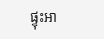ផ្ទុះអា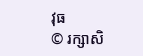វុធ
© រក្សាសិ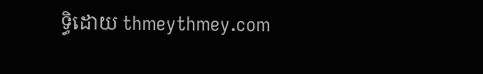ទ្ធិដោយ thmeythmey.com